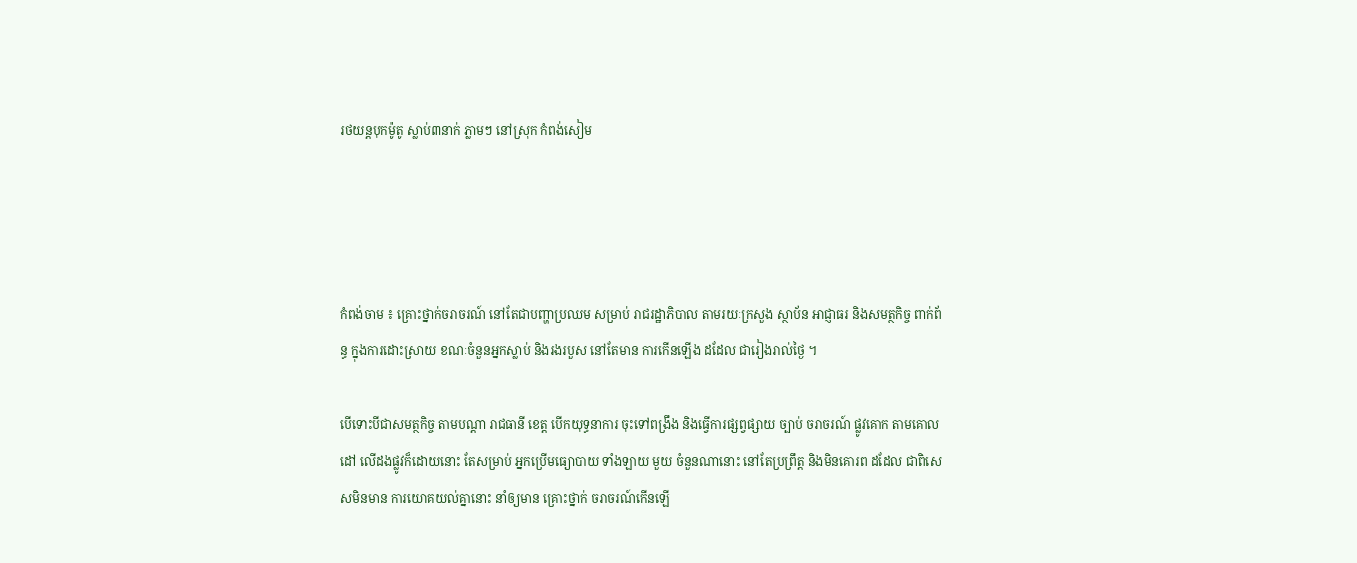រថយន្តបុកម៉ូតូ ស្លាប់៣នាក់ ភ្លាមៗ នៅស្រុក កំពង់សៀម




កំពង់ចាម ៖ គ្រោះថ្នាក់ចរាចរណ៍ នៅតែជាបញ្ហាប្រឈម សម្រាប់ រាជរដ្ឋាភិបាល តាមរយៈក្រសួង ស្ថាប័ន អាជ្ញាធរ និងសមត្ថកិច្ច ពាក់ព័ន្ធ ក្នុងការដោះស្រាយ ខណៈចំនួនអ្នកស្លាប់ និងរងរបួស នៅតែមាន ការកើនឡើង ដដែល ជារៀងរាល់ថ្ងៃ ។

បើទោះបីជាសមត្ថកិច្ច តាមបណ្តា រាជធានី ខេត្ត បើកយុទ្ធនាការ ចុះទៅពង្រឹង និងធ្វើការផ្សព្វផ្សាយ ច្បាប់ ចរាចរណ៍ ផ្លូវគោក តាមគោលដៅ លើដងផ្លូវក៏ដោយនោះ តែសម្រាប់ អ្នកប្រើមធ្យោបាយ ទាំងឡាយ មួយ ចំនួនណានោះ នៅតែប្រព្រឹត្ត និងមិនគោរព ដដែល ជាពិសេសមិនមាន ការយោគយល់គ្នានោះ នាំឲ្យមាន គ្រោះថ្នាក់ ចរាចរណ៍កើនឡើ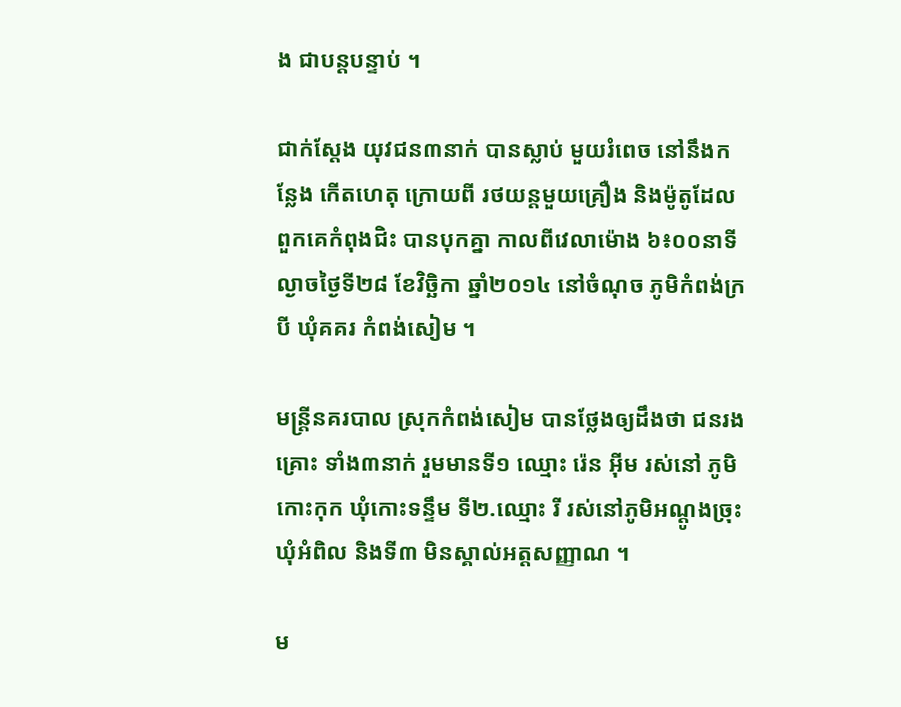ង ជាបន្តបន្ទាប់ ។

ជាក់ស្តែង យុវជន៣នាក់ បានស្លាប់ មួយរំពេច នៅនឹងកន្លែង កើតហេតុ ក្រោយពី រថយន្តមួយគ្រឿង និងម៉ូតូដែល ពួកគេកំពុងជិះ បានបុកគ្នា កាលពីវេលាម៉ោង ៦៖០០នាទី ល្ងាចថ្ងៃទី២៨ ខែវិច្ឆិកា ឆ្នាំ២០១៤ នៅចំណុច ភូមិកំពង់ក្របី ឃុំគគរ កំពង់សៀម ។

មន្រ្តីនគរបាល ស្រុកកំពង់សៀម បានថ្លែងឲ្យដឹងថា ជនរងគ្រោះ ទាំង៣នាក់ រួមមានទី១ ឈ្មោះ រ៉េន អ៊ីម រស់នៅ ភូមិកោះកុក ឃុំកោះទន្ទឹម ទី២.ឈ្មោះ រី រស់នៅភូមិអណ្តូងច្រុះ ឃុំអំពិល និងទី៣ មិនស្គាល់អត្តសញ្ញាណ ។

ម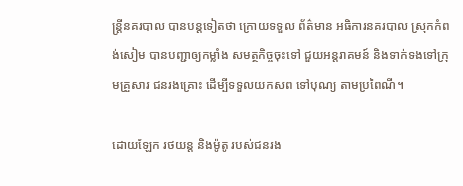ន្រ្តីនគរបាល បានបន្តទៀតថា ក្រោយទទួល ព័ត៌មាន អធិការនគរបាល ស្រុកកំពង់សៀម បានបញ្ជាឲ្យកម្លាំង សមត្ថកិច្ចចុះទៅ ជួយអន្តរាគមន៍ និងទាក់ទងទៅក្រុមគ្រួសារ ជនរងគ្រោះ ដើម្បីទទួលយកសព ទៅបុណ្យ តាមប្រពៃណី។

ដោយឡែក រថយន្ត និងម៉ូតូ របស់ជនរង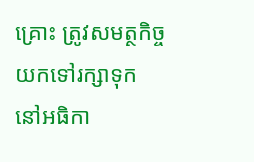គ្រោះ ត្រូវសមត្ថកិច្ច យកទៅរក្សាទុក នៅអធិកា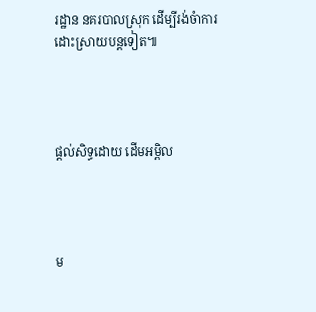រដ្ឋាន នគរបាលស្រុក ដើម្បីរង់ចំាការ ដោះស្រាយបន្តទៀត៕




ផ្តល់សិទ្ធដោយ ដើមអម្ពិល




ម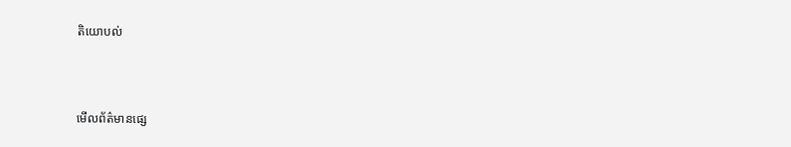តិយោបល់



មើលព័ត៌មានផ្សេ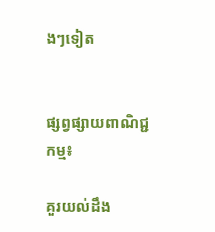ងៗទៀត


ផ្សព្វផ្សាយពាណិជ្ជកម្ម៖

គួរយល់ដឹង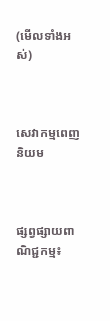(មើលទាំងអស់)



សេវាកម្មពេញនិយម



ផ្សព្វផ្សាយពាណិជ្ជកម្ម៖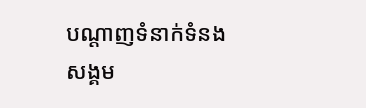បណ្តាញទំនាក់ទំនងសង្គម